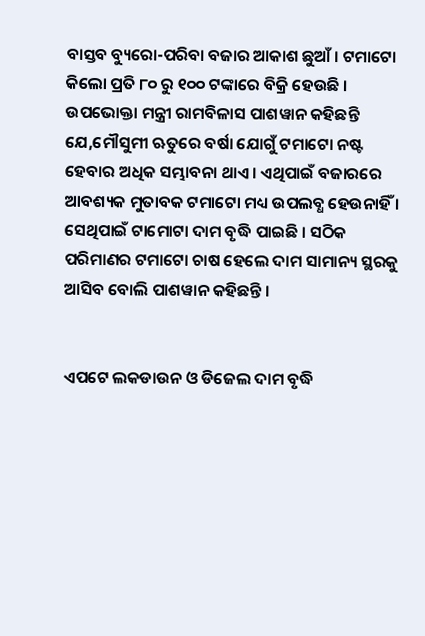ବାସ୍ତବ ବ୍ୟୁରୋ-ପରିବା ବଜାର ଆକାଶ ଛୁଆଁ । ଟମାଟୋ କିଲୋ ପ୍ରତି ୮୦ ରୁ ୧୦୦ ଟଙ୍କାରେ ବିକ୍ରି ହେଉଛି । ଉପଭୋକ୍ତା ମନ୍ତ୍ରୀ ରାମବିଳାସ ପାଶୱାନ କହିଛନ୍ତି ଯେ,ମୌସୁମୀ ଋତୁରେ ବର୍ଷା ଯୋଗୁଁ ଟମାଟୋ ନଷ୍ଟ ହେବାର ଅଧିକ ସମ୍ଭାବନା ଥାଏ । ଏଥିପାଇଁ ବଜାରରେ ଆବଶ୍ୟକ ମୁତାବକ ଟମାଟୋ ମଧ୍ୟ ଉପଲବ୍ଧ ହେଉନାହିଁ । ସେଥିପାଇଁ ଟାମୋଟା ଦାମ ବୃଦ୍ଧି ପାଇଛି । ସଠିକ ପରିମାଣର ଟମାଟୋ ଚାଷ ହେଲେ ଦାମ ସାମାନ୍ୟ ସ୍ଥରକୁ ଆସିବ ବୋଲି ପାଶୱାନ କହିଛନ୍ତି ।


ଏପଟେ ଲକଡାଉନ ଓ ଡିଜେଲ ଦାମ ବୃଦ୍ଧି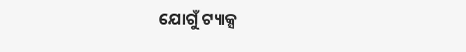ଯୋଗୁଁ ଟ୍ୟାକ୍ସ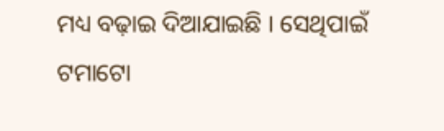ମଧ୍ୟ ବଢ଼ାଇ ଦିଆଯାଇଛି । ସେଥିପାଇଁ ଟମାଟୋ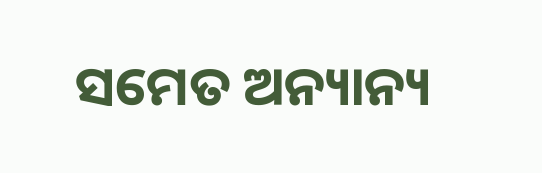ସମେତ ଅନ୍ୟାନ୍ୟ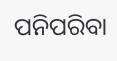ପନିପରିବା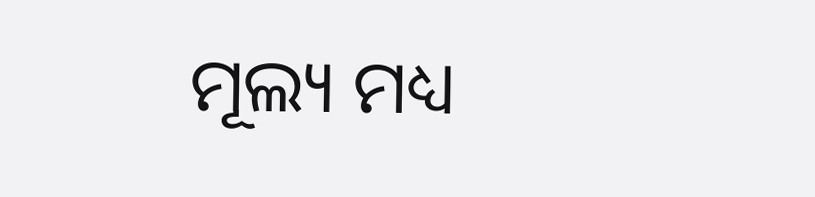ମୂଲ୍ୟ ମଧ୍ୟ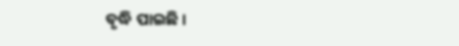ବୃଦ୍ଧି ପାଇଛି ।